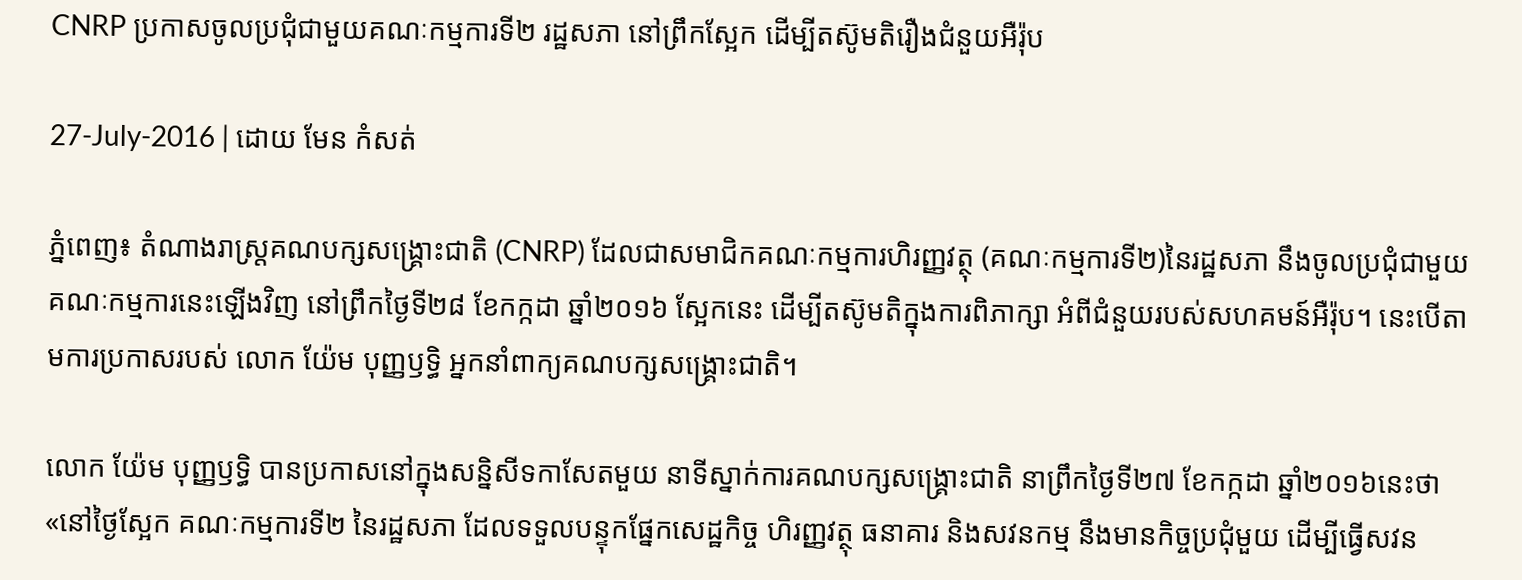CNRP ប្រកាសចូលប្រជុំជាមួយគណៈកម្មការទី២ រដ្ឋសភា នៅព្រឹកស្អែក ដើម្បីតស៊ូមតិរឿងជំនួយអឺរ៉ុប

27-July-2016 | ដោយ មែន កំសត់

ភ្នំពេញ៖ តំណាងរាស្រ្តគណបក្សសង្រ្គោះជាតិ (CNRP) ដែលជាសមាជិកគណៈកម្មការហិរញ្ញវត្ថុ (គណៈកម្មការទី២)នៃរដ្ឋសភា នឹងចូលប្រជុំជាមួយគណៈកម្មការនេះឡើងវិញ នៅព្រឹកថ្ងៃទី២៨ ខែកក្កដា ឆ្នាំ២០១៦ ស្អែកនេះ ដើម្បីតស៊ូមតិក្នុងការពិភាក្សា អំពីជំនួយរបស់សហគមន៍អឺរ៉ុប។ នេះបើតាមការប្រកាសរបស់ លោក យ៉ែម បុញ្ញឫទ្ធិ អ្នកនាំពាក្យគណបក្សសង្រ្គោះជាតិ។

លោក យ៉ែម បុញ្ញឫទ្ធិ បានប្រកាសនៅក្នុងសន្និសីទកាសែតមួយ នាទីស្នាក់ការគណបក្សសង្រ្គោះជាតិ នាព្រឹកថ្ងៃទី២៧ ខែកក្កដា ឆ្នាំ២០១៦នេះថា «នៅថ្ងៃស្អែក គណៈកម្មការទី២ នៃរដ្ឋសភា ដែលទទួលបន្ទុកផ្នែកសេដ្ឋកិច្ច ហិរញ្ញវត្ថុ ធនាគារ និងសវនកម្ម នឹងមានកិច្ចប្រជុំមួយ ដើម្បីធ្វើសវន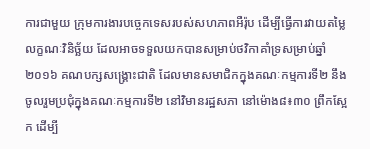ការជាមួយ ក្រុមការងារបច្ចេកទេសរបស់សហភាពអឺរ៉ុប ដើម្បីធ្វើការវាយតម្លៃលក្ខណៈវិនិច្ឆ័យ ដែលអាចទទួលយកបានសម្រាប់ថវិកាគាំទ្រសម្រាប់ឆ្នាំ២០១៦ គណបក្សសង្រ្គោះជាតិ ដែលមានសមាជិកក្នុងគណៈកម្មការទី២ នឹងចូលរួមប្រជុំក្នុងគណៈកម្មការទី២ នៅវិមានរដ្ឋសភា នៅម៉ោង៨៖៣០ ព្រឹកស្អែក ដើម្បី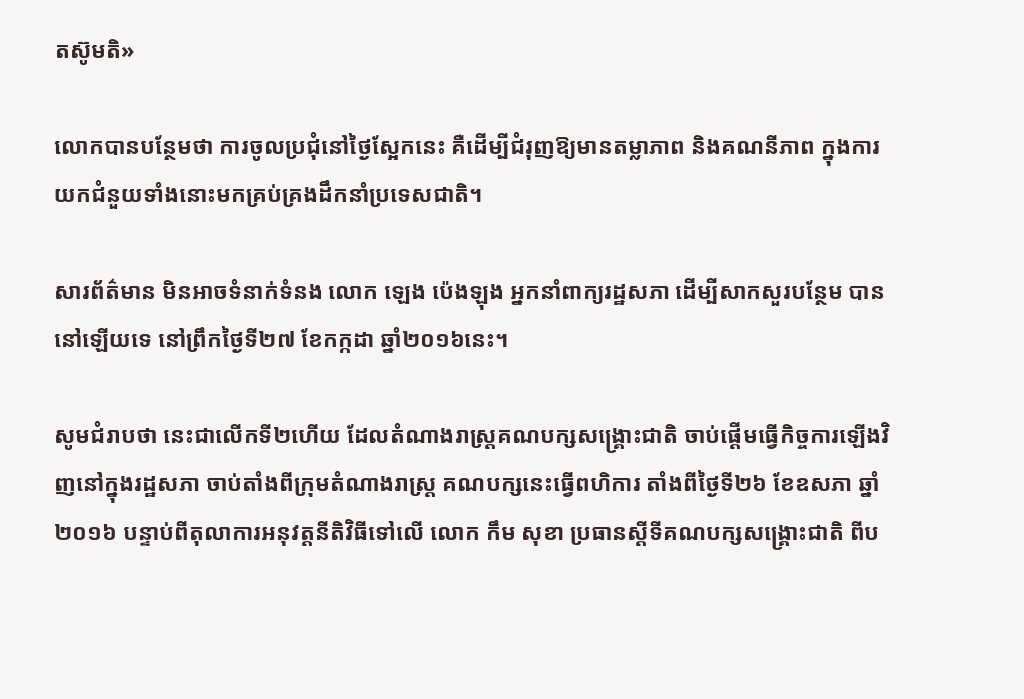តស៊ូមតិ»

លោកបានបន្ថែមថា ការចូលប្រជុំនៅថ្ងៃស្អែកនេះ គឺដើម្បីជំរុញឱ្យមានតម្លាភាព និងគណនីភាព ក្នុងការយកជំនួយទាំងនោះមកគ្រប់គ្រងដឹកនាំប្រទេសជាតិ។

សារព័ត៌មាន មិនអាចទំនាក់ទំនង លោក ឡេង ប៉េងឡុង អ្នកនាំពាក្យរដ្ឋសភា ដើម្បីសាកសួរបន្ថែម បាននៅឡើយទេ នៅព្រឹកថ្ងៃទី២៧ ខែកក្កដា ឆ្នាំ២០១៦នេះ។

សូមជំរាបថា នេះជាលើកទី២ហើយ ដែលតំណាងរាស្រ្តគណបក្សសង្រ្គោះជាតិ ចាប់ផ្តើមធ្វើកិច្ចការឡើងវិញនៅក្នុងរដ្ឋសភា ចាប់តាំងពីក្រុមតំណាងរាស្រ្ត គណបក្សនេះធ្វើពហិការ តាំងពីថ្ងៃទី២៦ ខែឧសភា ឆ្នាំ២០១៦ បន្ទាប់ពីតុលាការអនុវត្តនីតិវិធីទៅលើ លោក កឹម សុខា ប្រធានស្តីទីគណបក្សសង្រ្គោះជាតិ ពីប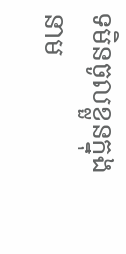ទមិនចូលខ្លួនក្នុងនាម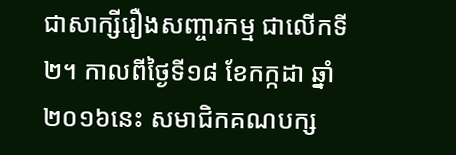ជាសាក្សីរឿងសញ្ចារកម្ម ជាលើកទី២។ កាលពីថ្ងៃទី១៨ ខែកក្កដា ឆ្នាំ២០១៦នេះ សមាជិកគណបក្ស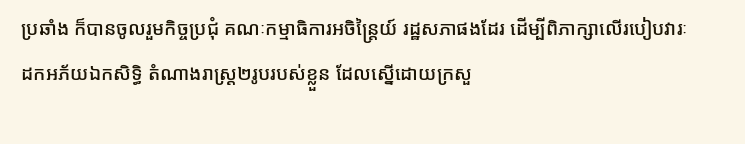ប្រឆាំង ក៏បានចូលរួមកិច្ចប្រជុំ គណៈកម្មាធិការអចិន្រ្តៃយ៍ រដ្ឋសភាផងដែរ ដើម្បីពិភាក្សាលើរបៀបវារៈដកអភ័យឯកសិទ្ធិ តំណាងរាស្រ្ត២រូបរបស់ខ្លួន ដែលស្នើដោយក្រសួ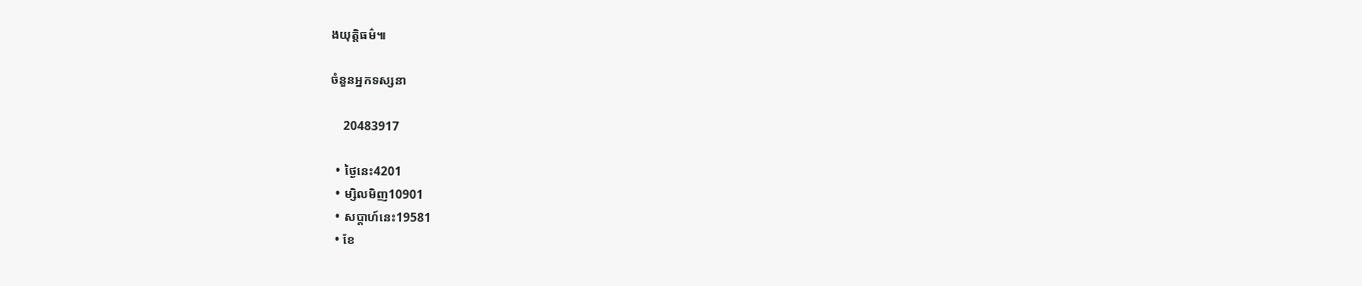ងយុត្តិធម៌៕

ចំនួនអ្នកទស្សនា

    20483917

  • ថ្ងៃនេះ4201
  • ម្សិលមិញ10901
  • សប្តាហ៍នេះ19581
  • ខែ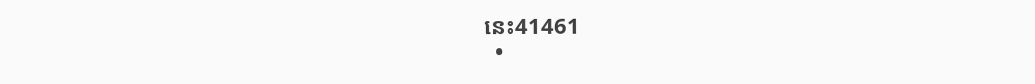នេះ41461
  •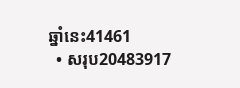ឆ្នាំនេះ41461
  • សរុប20483917